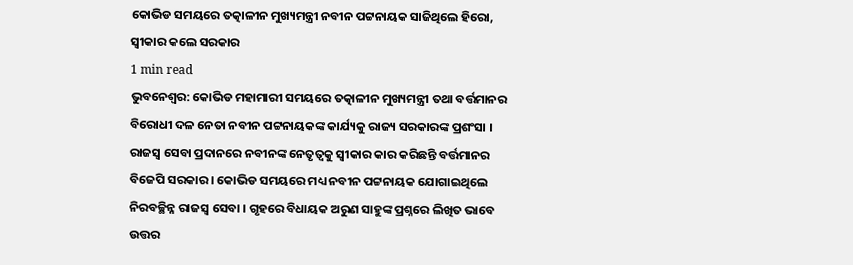କୋଭିଡ ସମୟରେ ତତ୍କାଳୀନ ମୁଖ୍ୟମନ୍ତ୍ରୀ ନବୀନ ପଟ୍ଟନାୟକ ସାଜିଥିଲେ ହିରୋ, ସ୍ବୀକାର କଲେ ସରକାର
1 min read
ଭୁବନେଶ୍ବର: କୋଭିଡ ମହାମାରୀ ସମୟରେ ତତ୍କାଳୀନ ମୁଖ୍ୟମନ୍ତ୍ରୀ ତଥା ବର୍ତ୍ତମାନର ବିରୋଧୀ ଦଳ ନେତା ନବୀନ ପଟ୍ଟନାୟକଙ୍କ କାର୍ଯ୍ୟକୁ ରାଜ୍ୟ ସରକାରଙ୍କ ପ୍ରଶଂସା । ରାଜସ୍ବ ସେବା ପ୍ରଦାନରେ ନବୀନଙ୍କ ନେତୃତ୍ବକୁ ସ୍ବୀକାର କାର କରିଛନ୍ତି ବର୍ତ୍ତମାନର ବିଜେପି ସରକାର । କୋଭିଡ ସମୟରେ ମଧ୍ୟ ନବୀନ ପଟ୍ଟନାୟକ ଯୋଗାଇଥିଲେ ନିରବଚ୍ଛିନ୍ନ ରାଜସ୍ୱ ସେବା । ଗୃହରେ ବିଧାୟକ ଅରୁଣ ସାହୁଙ୍କ ପ୍ରଶ୍ନରେ ଲିଖିତ ଭାବେ ଉତ୍ତର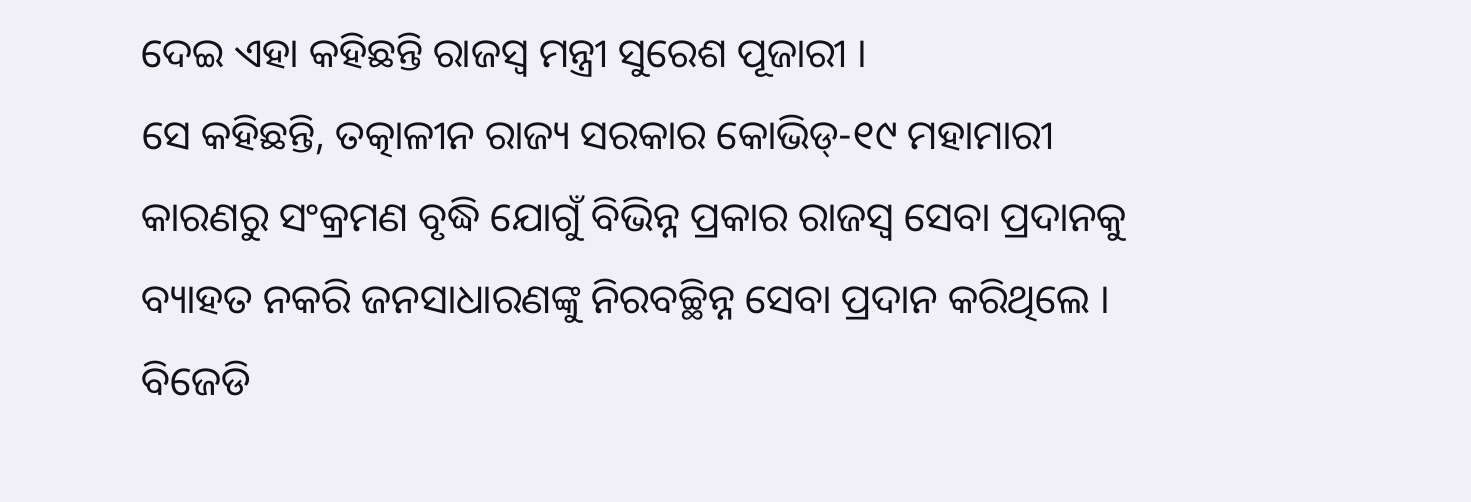ଦେଇ ଏହା କହିଛନ୍ତି ରାଜସ୍ୱ ମନ୍ତ୍ରୀ ସୁରେଶ ପୂଜାରୀ ।
ସେ କହିଛନ୍ତି, ତତ୍କାଳୀନ ରାଜ୍ୟ ସରକାର କୋଭିଡ୍-୧୯ ମହାମାରୀ କାରଣରୁ ସଂକ୍ରମଣ ବୃଦ୍ଧି ଯୋଗୁଁ ବିଭିନ୍ନ ପ୍ରକାର ରାଜସ୍ଵ ସେବା ପ୍ରଦାନକୁ ବ୍ୟାହତ ନକରି ଜନସାଧାରଣଙ୍କୁ ନିରବଚ୍ଛିନ୍ନ ସେବା ପ୍ରଦାନ କରିଥିଲେ । ବିଜେଡି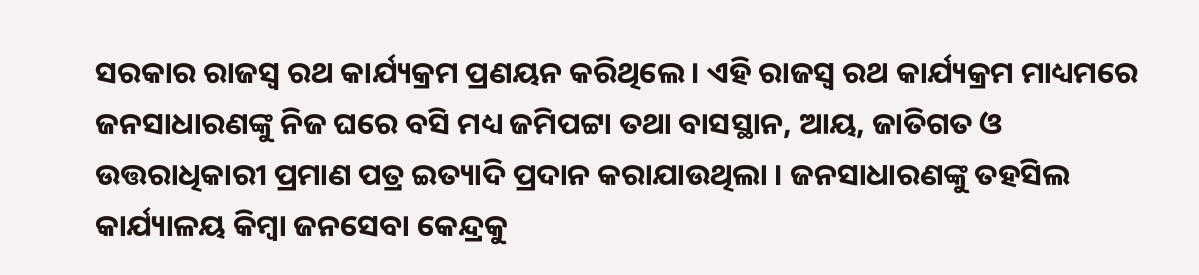ସରକାର ରାଜସ୍ଵ ରଥ କାର୍ଯ୍ୟକ୍ରମ ପ୍ରଣୟନ କରିଥିଲେ । ଏହି ରାଜସ୍ଵ ରଥ କାର୍ଯ୍ୟକ୍ରମ ମାଧ୍ୟମରେ ଜନସାଧାରଣଙ୍କୁ ନିଜ ଘରେ ବସି ମଧ୍ୟ ଜମିପଟ୍ଟା ତଥା ବାସସ୍ଥାନ, ଆୟ, ଜାତିଗତ ଓ ଉତ୍ତରାଧିକାରୀ ପ୍ରମାଣ ପତ୍ର ଇତ୍ୟାଦି ପ୍ରଦାନ କରାଯାଉଥିଲା । ଜନସାଧାରଣଙ୍କୁ ତହସିଲ କାର୍ଯ୍ୟାଳୟ କିମ୍ବା ଜନସେବା କେନ୍ଦ୍ରକୁ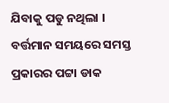ଯିବାକୁ ପଡୁ ନଥିଲା । ବର୍ତ୍ତମାନ ସମୟରେ ସମସ୍ତ ପ୍ରକାରର ପଟ୍ଟା ଡାକ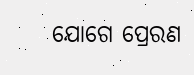ଯୋଗେ ପ୍ରେରଣ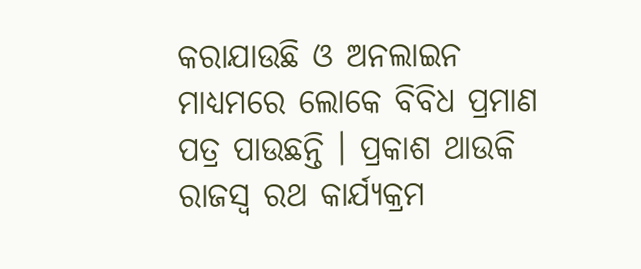କରାଯାଉଛି ଓ ଅନଲାଇନ ମାଧ୍ୟମରେ ଲୋକେ ବିବିଧ ପ୍ରମାଣ ପତ୍ର ପାଉଛନ୍ତି । ପ୍ରକାଶ ଥାଉକି ରାଜସ୍ଵ ରଥ କାର୍ଯ୍ୟକ୍ରମ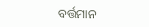ବର୍ତ୍ତମାନ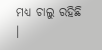ମଧ୍ୟ ଚାଲୁ ରହିଛି ।